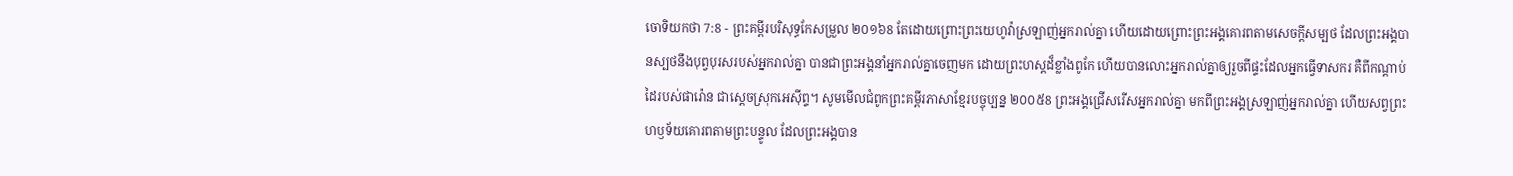ចោទិយកថា 7:8 - ព្រះគម្ពីរបរិសុទ្ធកែសម្រួល ២០១៦8 តែដោយព្រោះព្រះយេហូវ៉ាស្រឡាញ់អ្នករាល់គ្នា ហើយដោយព្រោះព្រះអង្គគោរពតាមសេចក្ដីសម្បថ ដែលព្រះអង្គបានស្បថនឹងបុព្វបុរសរបស់អ្នករាល់គ្នា បានជាព្រះអង្គនាំអ្នករាល់គ្នាចេញមក ដោយព្រះហស្តដ៏ខ្លាំងពូកែ ហើយបានលោះអ្នករាល់គ្នាឲ្យរួចពីផ្ទះដែលអ្នកធ្វើទាសករ គឺពីកណ្ដាប់ដៃរបស់ផារ៉ោន ជាស្តេចស្រុកអេស៊ីព្ទ។ សូមមើលជំពូកព្រះគម្ពីរភាសាខ្មែរបច្ចុប្បន្ន ២០០៥8 ព្រះអង្គជ្រើសរើសអ្នករាល់គ្នា មកពីព្រះអង្គស្រឡាញ់អ្នករាល់គ្នា ហើយសព្វព្រះហឫទ័យគោរពតាមព្រះបន្ទូល ដែលព្រះអង្គបាន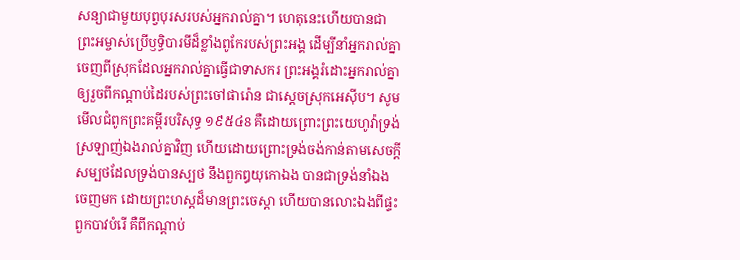សន្យាជាមួយបុព្វបុរសរបស់អ្នករាល់គ្នា។ ហេតុនេះហើយបានជាព្រះអម្ចាស់ប្រើឫទ្ធិបារមីដ៏ខ្លាំងពូកែរបស់ព្រះអង្គ ដើម្បីនាំអ្នករាល់គ្នាចេញពីស្រុកដែលអ្នករាល់គ្នាធ្វើជាទាសករ ព្រះអង្គរំដោះអ្នករាល់គ្នាឲ្យរួចពីកណ្ដាប់ដៃរបស់ព្រះចៅផារ៉ោន ជាស្ដេចស្រុកអេស៊ីប។ សូមមើលជំពូកព្រះគម្ពីរបរិសុទ្ធ ១៩៥៤8 គឺដោយព្រោះព្រះយេហូវ៉ាទ្រង់ស្រឡាញ់ឯងរាល់គ្នាវិញ ហើយដោយព្រោះទ្រង់ចង់កាន់តាមសេចក្ដីសម្បថដែលទ្រង់បានស្បថ នឹងពួកឰយុកោឯង បានជាទ្រង់នាំឯងចេញមក ដោយព្រះហស្តដ៏មានព្រះចេស្តា ហើយបានលោះឯងពីផ្ទះពួកបាវបំរើ គឺពីកណ្តាប់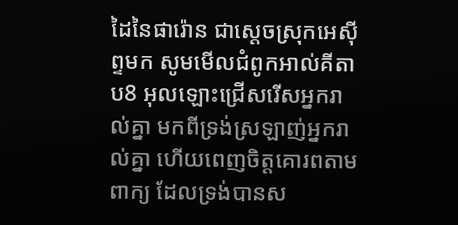ដៃនៃផារ៉ោន ជាស្តេចស្រុកអេស៊ីព្ទមក សូមមើលជំពូកអាល់គីតាប8 អុលឡោះជ្រើសរើសអ្នករាល់គ្នា មកពីទ្រង់ស្រឡាញ់អ្នករាល់គ្នា ហើយពេញចិត្តគោរពតាមពាក្យ ដែលទ្រង់បានស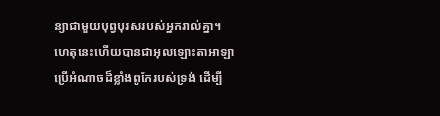ន្យាជាមួយបុព្វបុរសរបស់អ្នករាល់គ្នា។ ហេតុនេះហើយបានជាអុលឡោះតាអាឡាប្រើអំណាចដ៏ខ្លាំងពូកែរបស់ទ្រង់ ដើម្បី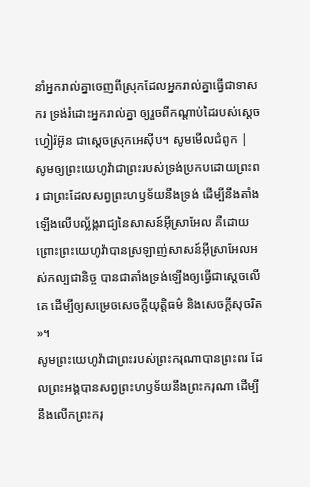នាំអ្នករាល់គ្នាចេញពីស្រុកដែលអ្នករាល់គ្នាធ្វើជាទាសករ ទ្រង់រំដោះអ្នករាល់គ្នា ឲ្យរួចពីកណ្តាប់ដៃរបស់ស្តេចហ្វៀរ៉អ៊ូន ជាស្តេចស្រុកអេស៊ីប។ សូមមើលជំពូក |
សូមឲ្យព្រះយេហូវ៉ាជាព្រះរបស់ទ្រង់ប្រកបដោយព្រះពរ ជាព្រះដែលសព្វព្រះហឫទ័យនឹងទ្រង់ ដើម្បីនឹងតាំងឡើងលើបល្ល័ង្ករាជ្យនៃសាសន៍អ៊ីស្រាអែល គឺដោយព្រោះព្រះយេហូវ៉ាបានស្រឡាញ់សាសន៍អ៊ីស្រាអែលអស់កល្បជានិច្ច បានជាតាំងទ្រង់ឡើងឲ្យធ្វើជាស្តេចលើគេ ដើម្បីឲ្យសម្រេចសេចក្ដីយុត្តិធម៌ និងសេចក្ដីសុចរិត »។
សូមព្រះយេហូវ៉ាជាព្រះរបស់ព្រះករុណាបានព្រះពរ ដែលព្រះអង្គបានសព្វព្រះហឫទ័យនឹងព្រះករុណា ដើម្បីនឹងលើកព្រះករុ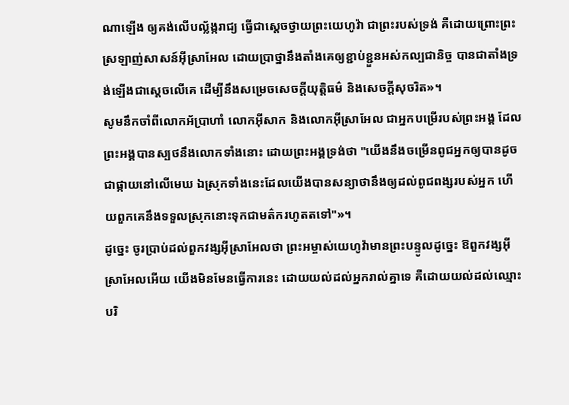ណាឡើង ឲ្យគង់លើបល្ល័ង្ករាជ្យ ធ្វើជាស្តេចថ្វាយព្រះយេហូវ៉ា ជាព្រះរបស់ទ្រង់ គឺដោយព្រោះព្រះស្រឡាញ់សាសន៍អ៊ីស្រាអែល ដោយប្រាថ្នានឹងតាំងគេឲ្យខ្ជាប់ខ្ជួនអស់កល្បជានិច្ច បានជាតាំងទ្រង់ឡើងជាស្តេចលើគេ ដើម្បីនឹងសម្រេចសេចក្ដីយុត្តិធម៌ និងសេចក្ដីសុចរិត»។
សូមនឹកចាំពីលោកអ័ប្រាហាំ លោកអ៊ីសាក និងលោកអ៊ីស្រាអែល ជាអ្នកបម្រើរបស់ព្រះអង្គ ដែលព្រះអង្គបានស្បថនឹងលោកទាំងនោះ ដោយព្រះអង្គទ្រង់ថា "យើងនឹងចម្រើនពូជអ្នកឲ្យបានដូចជាផ្កាយនៅលើមេឃ ឯស្រុកទាំងនេះដែលយើងបានសន្យាថានឹងឲ្យដល់ពូជពង្សរបស់អ្នក ហើយពួកគេនឹងទទួលស្រុកនោះទុកជាមត៌ករហូតតទៅ"»។
ដូច្នេះ ចូរប្រាប់ដល់ពួកវង្សអ៊ីស្រាអែលថា ព្រះអម្ចាស់យេហូវ៉ាមានព្រះបន្ទូលដូច្នេះ ឱពួកវង្សអ៊ីស្រាអែលអើយ យើងមិនមែនធ្វើការនេះ ដោយយល់ដល់អ្នករាល់គ្នាទេ គឺដោយយល់ដល់ឈ្មោះបរិ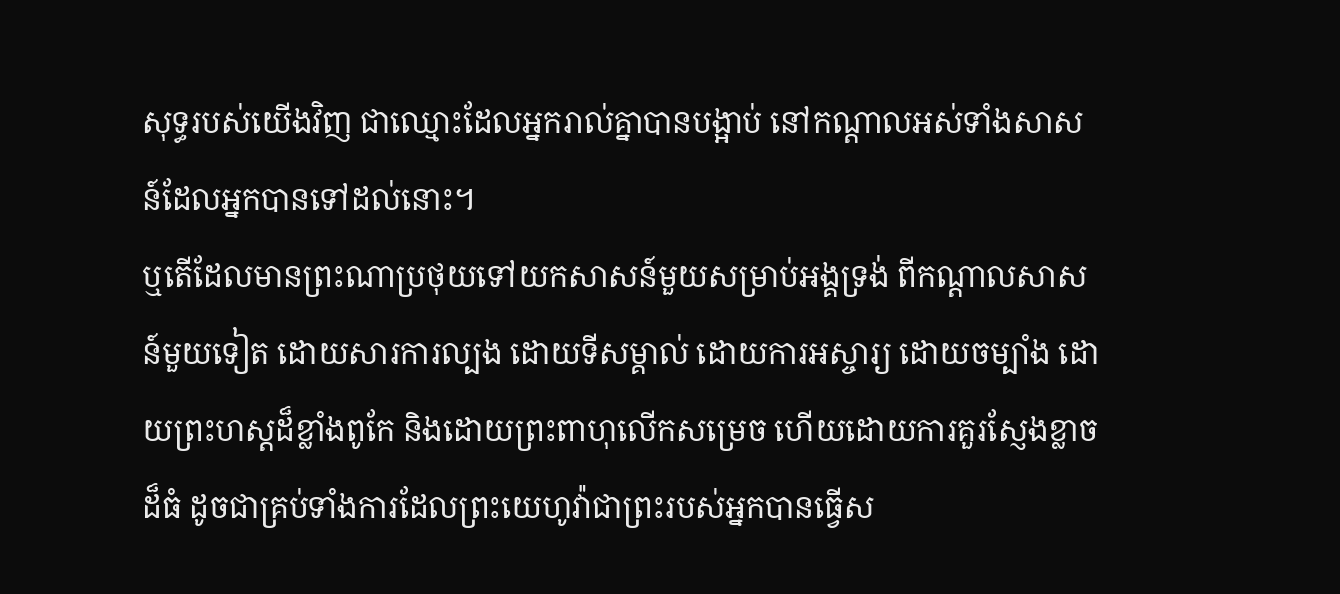សុទ្ធរបស់យើងវិញ ជាឈ្មោះដែលអ្នករាល់គ្នាបានបង្អាប់ នៅកណ្ដាលអស់ទាំងសាសន៍ដែលអ្នកបានទៅដល់នោះ។
ឬតើដែលមានព្រះណាប្រថុយទៅយកសាសន៍មួយសម្រាប់អង្គទ្រង់ ពីកណ្ដាលសាសន៍មួយទៀត ដោយសារការល្បង ដោយទីសម្គាល់ ដោយការអស្ចារ្យ ដោយចម្បាំង ដោយព្រះហស្តដ៏ខ្លាំងពូកែ និងដោយព្រះពាហុលើកសម្រេច ហើយដោយការគួរស្ញែងខ្លាចដ៏ធំ ដូចជាគ្រប់ទាំងការដែលព្រះយេហូវ៉ាជាព្រះរបស់អ្នកបានធ្វើស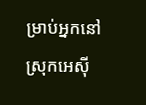ម្រាប់អ្នកនៅស្រុកអេស៊ី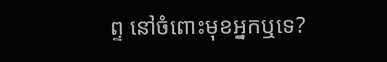ព្ទ នៅចំពោះមុខអ្នកឬទេ?